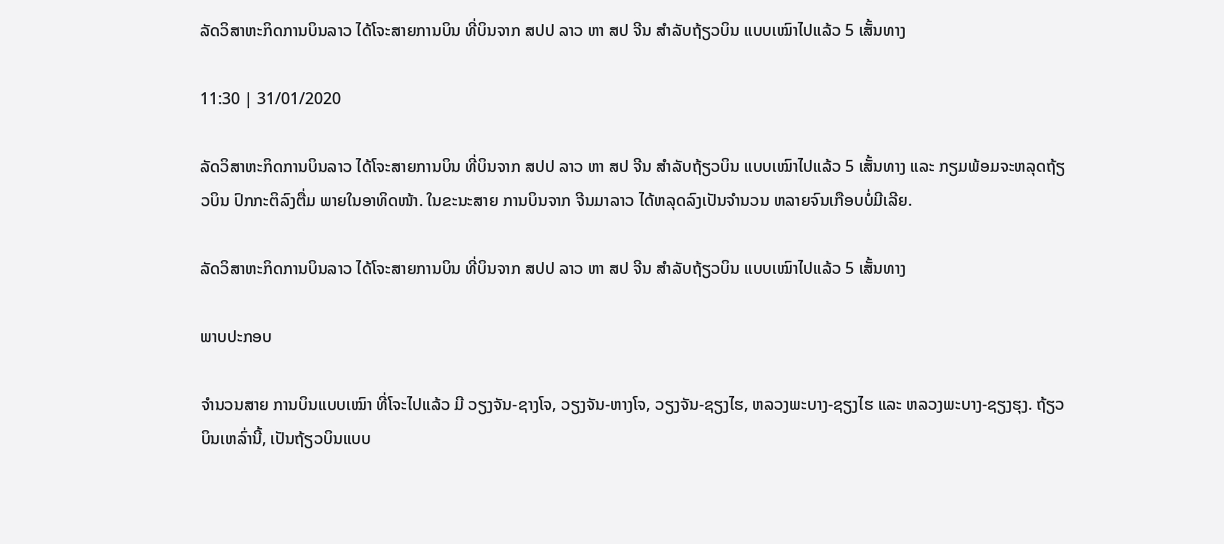ລັດວິສາຫະກິດການບິນລາວ ໄດ້ໂຈະສາຍການບິນ ທີ່ບິນຈາກ ສປປ ລາວ ຫາ ສປ ຈີນ ສຳລັບຖ້ຽວບິນ ແບບເໝົາໄປແລ້ວ 5 ເສັ້ນທາງ

11:30 | 31/01/2020

ລັດວິສາຫະກິດການບິນລາວ ໄດ້ໂຈະສາຍການບິນ ທີ່ບິນຈາກ ສປປ ລາວ ຫາ ສປ ຈີນ ສຳລັບຖ້ຽວບິນ ແບບເໝົາໄປແລ້ວ 5 ເສັ້ນທາງ ແລະ ກຽມພ້ອມຈະຫລຸດຖ້ຽວບິນ ປົກກະຕິລົງຕື່ມ ພາຍໃນອາທິດໜ້າ. ໃນຂະນະສາຍ ການບິນຈາກ ຈີນມາລາວ ໄດ້ຫລຸດລົງເປັນຈຳນວນ ຫລາຍຈົນເກືອບບໍ່ມີເລີຍ.

ລັດວິສາຫະກິດການບິນລາວ ໄດ້ໂຈະສາຍການບິນ ທີ່ບິນຈາກ ສປປ ລາວ ຫາ ສປ ຈີນ ສຳລັບຖ້ຽວບິນ ແບບເໝົາໄປແລ້ວ 5 ເສັ້ນທາງ

ພາບປະກອບ

ຈຳນວນສາຍ ການບິນແບບເໝົາ ທີ່ໂຈະໄປແລ້ວ ມີ ວຽງຈັນ-ຊາງໂຈ, ວຽງຈັນ-ຫາງໂຈ, ວຽງຈັນ-ຊຽງໄຮ, ຫລວງພະບາງ-ຊຽງໄຮ ແລະ ຫລວງພະບາງ-ຊຽງຮຸງ. ຖ້ຽວບິນເຫລົ່ານີ້, ເປັນຖ້ຽວບິນແບບ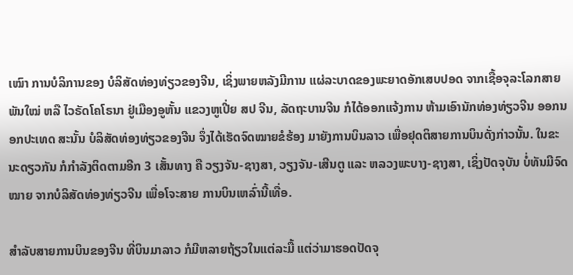ເໝົາ ການບໍລິການຂອງ ບໍລິສັດທ່ອງທ່ຽວຂອງຈີນ, ເຊິ່ງພາຍຫລັງມີການ ແຜ່ລະບາດຂອງພະຍາດອັກເສບປອດ ຈາກເຊື້ອຈຸລະໂລກສາຍພັນໃໝ່ ຫລື ໄວຣັດໂຄໂຣນາ ຢູ່ເມືອງອູຫັ້ນ ແຂວງຫູເປີ່ຍ ສປ ຈີນ, ລັດຖະບານຈີນ ກໍໄດ້ອອກແຈ້ງການ ຫ້າມເອົານັກທ່ອງທ່ຽວຈີນ ອອກນອກປະເທດ ສະນັ້ນ ບໍລິສັດທ່ອງທ່ຽວຂອງຈີນ ຈຶ່ງໄດ້ເຮັດຈົດໝາຍຂໍຮ້ອງ ມາຍັງການບິນລາວ ເພື່ອຢຸດຕິສາຍການບິນດັ່ງກ່າວນັ້ນ. ໃນຂະນະດຽວກັນ ກໍກຳລັງຕິດຕາມອີກ 3 ເສັ້ນທາງ ຄື ວຽງຈັນ-ຊາງສາ, ວຽງຈັນ-ເສີນຕູ ແລະ ຫລວງພະບາງ-ຊາງສາ, ເຊິ່ງປັດຈຸບັນ ບໍ່ທັນມີຈົດໝາຍ ຈາກບໍລິສັດທ່ອງທ່ຽວຈີນ ເພື່ອໂຈະສາຍ ການບິນເຫລົ່ານີ້ເທື່ອ.

ສຳລັບສາຍການບິນຂອງຈີນ ທີ່ບິນມາລາວ ກໍມີຫລາຍຖ້ຽວໃນແຕ່ລະມື້ ແຕ່ວ່າມາຮອດປັດຈຸ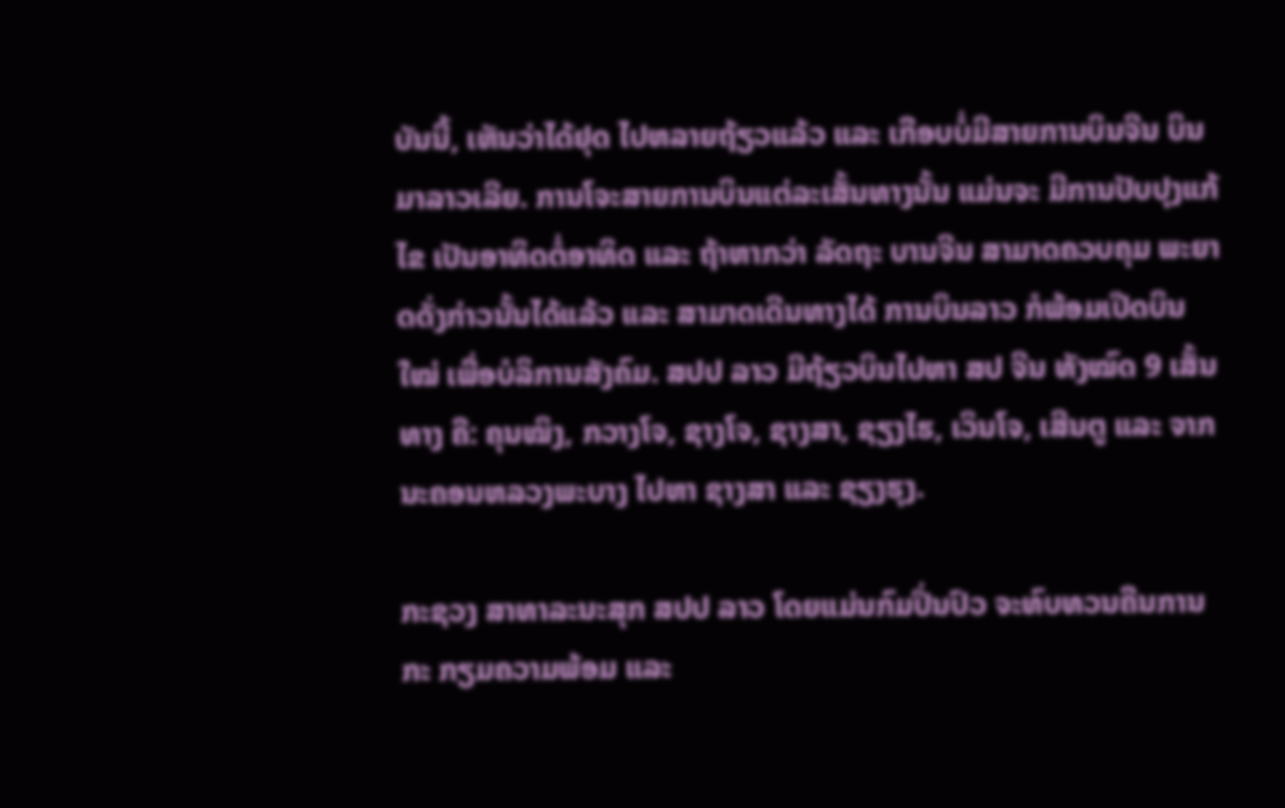ບັນນີ້, ເຫັນວ່າໄດ້ຢຸດ ໄປຫລາຍຖ້ຽວແລ້ວ ແລະ ເກືອບບໍ່ມີສາຍການບິນຈີນ ບິນມາລາວເລີຍ. ການໂຈະສາຍການບິນແຕ່ລະເສັ້ນທາງນັ້ນ ແມ່ນຈະ ມີການປັບປຸງແກ້ໄຂ ເປັນອາທິດຕໍ່ອາທິດ ແລະ ຖ້າຫາກວ່າ ລັດຖະ ບານຈີນ ສາມາດຄວບຄຸມ ພະຍາດດັ່ງກ່າວນັ້ນໄດ້ແລ້ວ ແລະ ສາມາດເດີນທາງໄດ້ ການບິນລາວ ກໍພ້ອມເປີດບິນໃໝ່ ເພື່ອບໍລິການສັງຄົມ. ສປປ ລາວ ມີຖ້ຽວບິນໄປຫາ ສປ ຈີນ ທັງໝົດ 9 ເສັ້ນທາງ ຄື: ຄຸນໝິງ, ກວາງໂຈ, ຊາງໂຈ, ຊາງສາ, ຊຽງໄຮ, ເວິນໂຈ, ເສີນຕູ ແລະ ຈາກນະຄອນຫລວງພະບາງ ໄປຫາ ຊາງສາ ແລະ ຊຽງຮຸງ.

ກະຊວງ ສາທາລະນະສຸກ ສປປ ລາວ ໂດຍແມ່ນກົມປິ່ນປົວ ຈະທົບທວນຄືນການກະ ກຽມຄວາມພ້ອມ ແລະ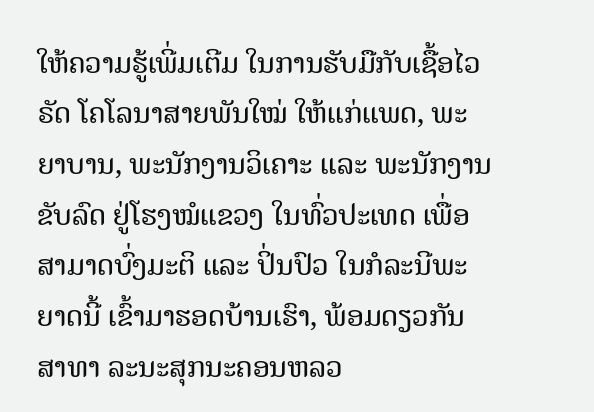ໃຫ້ຄວາມຮູ້ເພີ່ມເຕີມ ໃນການຮັບມືກັບເຊື້ອໄວຣັດ ໂຄໂລນາສາຍພັນໃໝ່ ໃຫ້ແກ່ແພດ, ພະຍາບານ, ພະນັກງານວິເຄາະ ແລະ ພະນັກງານຂັບລົດ ຢູ່ໂຮງໝໍແຂວງ ໃນທົ່ວປະເທດ ເພື່ອສາມາດບົ່ງມະຕິ ແລະ ປິ່ນປົວ ໃນກໍລະນີພະຍາດນີ້ ເຂົ້າມາຮອດບ້ານເຮົາ, ພ້ອມດຽວກັນ ສາທາ ລະນະສຸກນະຄອນຫລວ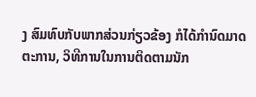ງ ສົມທົບກັບພາກສ່ວນກ່ຽວຂ້ອງ ກໍໄດ້ກຳນົດມາດຕະການ, ວິທີການໃນການຕິດຕາມນັກ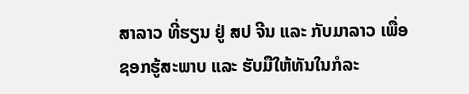ສາລາວ ທີ່ຮຽນ ຢູ່ ສປ ຈີນ ແລະ ກັບມາລາວ ເພື່ອຊອກຮູ້ສະພາບ ແລະ ຮັບມືໃຫ້ທັນໃນກໍລະ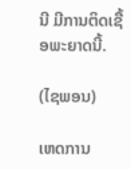ນີ ມີການຕິດເຊື້ອພະຍາດນີ້.

(ໄຊພອນ)

ເຫດການ